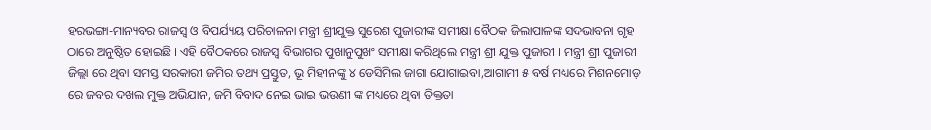ହରଭଙ୍ଗା-ମାନ୍ୟବର ରାଜସ୍ୱ ଓ ବିପର୍ଯ୍ୟୟ ପରିଚାଳନା ମନ୍ତ୍ରୀ ଶ୍ରୀଯୁକ୍ତ ସୁରେଶ ପୁଜାରୀଙ୍କ ସମୀକ୍ଷା ବୈଠକ ଜିଲାପାଳଙ୍କ ସଦଭାବନା ଗୃହ ଠାରେ ଅନୁଷ୍ଠିତ ହୋଇଛି । ଏହି ବୈଠକରେ ରାଜସ୍ୱ ବିଭାଗର ପୁଖାନୁପୁଖଂ ସମୀକ୍ଷା କରିଥିଲେ ମନ୍ତ୍ରୀ ଶ୍ରୀ ଯୁକ୍ତ ପୁଜାରୀ । ମନ୍ତ୍ରୀ ଶ୍ରୀ ପୁଜାରୀ ଜିଲ୍ଲା ରେ ଥିବା ସମସ୍ତ ସରକାରୀ ଜମିର ତଥ୍ୟ ପ୍ରସ୍ତୁତ, ଭୂ ମିହୀନଙ୍କୁ ୪ ଡେସିମିଲ ଜାଗା ଯୋଗାଇବା,ଆଗାମୀ ୫ ବର୍ଷ ମଧ୍ୟରେ ମିଶନମୋଡ଼ ରେ ଜବର ଦଖଲ ମୁକ୍ତ ଅଭିଯାନ, ଜମି ବିବାଦ ନେଇ ଭାଇ ଭଉଣୀ ଙ୍କ ମଧ୍ୟରେ ଥିବା ତିକ୍ତତା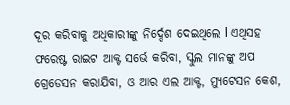ଦୂର କରିବାକୁ ଅଧିକାରୀଙ୍କୁ ନିର୍ଦ୍ଦେଶ ଦେଇଥିଲେ l ଏଥିସହ ଫରେଷ୍ଟ ରାଇଟ ଆକ୍ଟ ସର୍ଭେ କରିବା, ସ୍କୁଲ ମାନଙ୍କୁ ଅପ ଗ୍ରେଡେସନ କରାଯିବା, ଓ ଆର ଏଲ ଆକ୍ଟ, ମ୍ୟୁଟେସନ କେଶ,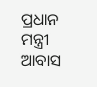ପ୍ରଧାନ ମନ୍ତ୍ରୀ ଆବାସ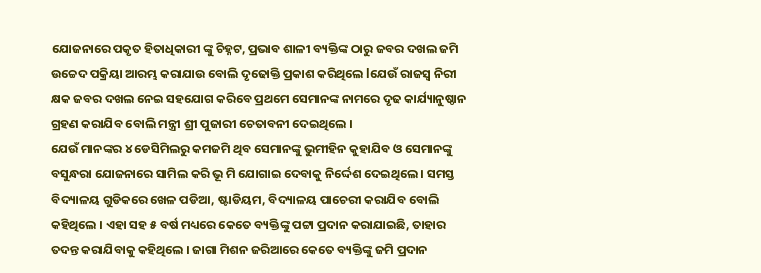ଯୋଜନାରେ ପକୃତ ହିତାଧିକାରୀ ଙ୍କୁ ଚିହ୍ନଟ, ପ୍ରଭାବ ଶାଳୀ ବ୍ୟକ୍ତିଙ୍କ ଠାରୁ ଜବର ଦଖଲ ଜମି ଉଚ୍ଚେଦ ପକ୍ରିୟା ଆରମ୍ଭ କରାଯାଉ ବୋଲି ଦୃଢୋକ୍ତି ପ୍ରକାଶ କରିଥିଲେ lଯେଉଁ ରାଜସ୍ୱ ନିରୀ କ୍ଷକ ଜବର ଦଖଲ ନେଇ ସହଯୋଗ କରିବେ ପ୍ରଥମେ ସେମାନଙ୍କ ନାମରେ ଦୃଢ କାର୍ଯ୍ୟାନୁଷ୍ଠାନ ଗ୍ରହଣ କରାଯିବ ବୋଲି ମନ୍ତ୍ରୀ ଶ୍ରୀ ପୁଜାରୀ ଚେତାବନୀ ଦେଇଥିଲେ ।
ଯେଉଁ ମାନଙ୍କର ୪ ଡେସିମିଲରୁ କମଜମି ଥିବ ସେମାନଙ୍କୁ ଭୁମୀହିନ କୁହାଯିବ ଓ ସେମାନଙ୍କୁ ବସୁନ୍ଧରା ଯୋଜନାରେ ସାମିଲ କରି ଭୂ ମି ଯୋଗାଇ ଦେବାକୁ ନିର୍ଦ୍ଦେଶ ଦେଇଥିଲେ । ସମସ୍ତ ବିଦ୍ୟାଳୟ ଗୁଡିକରେ ଖେଳ ପଡିଆ, ଷ୍ଟାଡିୟମ, ବିଦ୍ୟାଳୟ ପାଚେରୀ କରାଯିବ ବୋଲି କହିଥିଲେ । ଏହା ସହ ୫ ବର୍ଷ ମଧ୍ୟରେ କେତେ ବ୍ୟକ୍ତିଙ୍କୁ ପଟ୍ଟା ପ୍ରଦାନ କରାଯାଇଛି, ତାହାର ତଦନ୍ତ କରାଯିବାକୁ କହିଥିଲେ । ଜାଗା ମିଶନ ଜରିଆରେ କେତେ ବ୍ୟକ୍ତିଙ୍କୁ ଜମି ପ୍ରଦାନ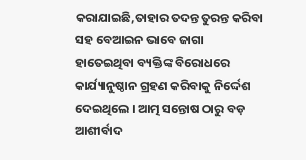କରାଯାଇଛି,ତାହାର ତଦନ୍ତ ତୁରନ୍ତ କରିବା ସହ ବେଆଇନ ଭାବେ ଜାଗା ହାତେଇଥିବା ବ୍ୟକ୍ତିଙ୍କ ବିରୋଧରେ କାର୍ଯ୍ୟାନୁଷ୍ଠାନ ଗ୍ରହଣ କରିବାକୁ ନିର୍ଦ୍ଦେଶ ଦେଇଥିଲେ । ଆତ୍ମ ସନ୍ତୋଷ ଠାରୁ ବଡ଼ ଆଶୀର୍ବାଦ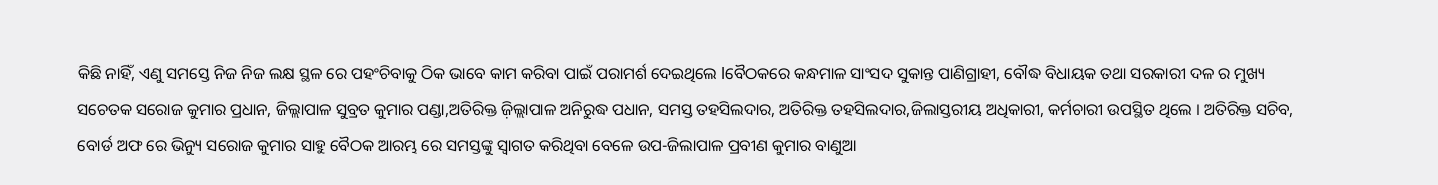କିଛି ନାହିଁ, ଏଣୁ ସମସ୍ତେ ନିଜ ନିଜ ଲକ୍ଷ ସ୍ଥଳ ରେ ପହଂଚିବାକୁ ଠିକ ଭାବେ କାମ କରିବା ପାଇଁ ପରାମର୍ଶ ଦେଇଥିଲେ lବୈଠକରେ କନ୍ଧମାଳ ସାଂସଦ ସୁକାନ୍ତ ପାଣିଗ୍ରାହୀ, ବୌଦ୍ଧ ବିଧାୟକ ତଥା ସରକାରୀ ଦଳ ର ମୁଖ୍ୟ ସଚେତକ ସରୋଜ କୁମାର ପ୍ରଧାନ, ଜିଲ୍ଲାପାଳ ସୁବ୍ରତ କୁମାର ପଣ୍ଡା,ଅତିରିକ୍ତ ଜ଼ିଲ୍ଲାପାଳ ଅନିରୁଦ୍ଧ ପଧାନ, ସମସ୍ତ ତହସିଲଦାର, ଅତିରିକ୍ତ ତହସିଲଦାର,ଜିଲାସ୍ତରୀୟ ଅଧିକାରୀ, କର୍ମଚାରୀ ଉପସ୍ଥିତ ଥିଲେ । ଅତିରିକ୍ତ ସଚିବ, ବୋର୍ଡ ଅଫ ରେ ଭିନ୍ୟୁ ସରୋଜ କୁମାର ସାହୁ ବୈଠକ ଆରମ୍ଭ ରେ ସମସ୍ତଙ୍କୁ ସ୍ୱାଗତ କରିଥିବା ବେଳେ ଉପ-ଜିଲାପାଳ ପ୍ରବୀଣ କୁମାର ବାଣୁଆ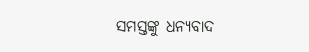ସମସ୍ତଙ୍କୁ ଧନ୍ୟବାଦ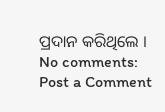ପ୍ରଦାନ କରିଥିଲେ ।
No comments:
Post a Comment